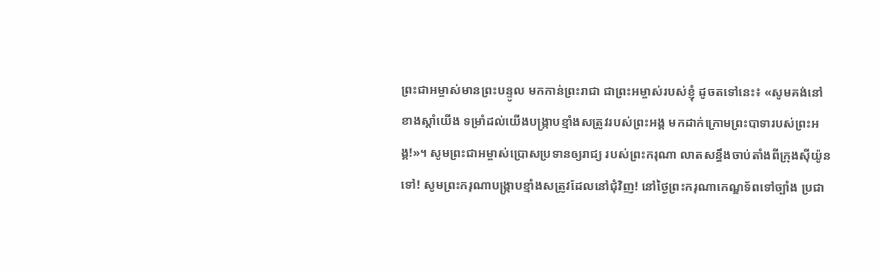ព្រះជាអម្ចាស់មានព្រះបន្ទូល មកកាន់ព្រះរាជា ជាព្រះអម្ចាស់របស់ខ្ញុំ ដូចតទៅនេះ៖ «សូមគង់នៅខាងស្ដាំយើង ទម្រាំដល់យើងបង្ក្រាបខ្មាំងសត្រូវរបស់ព្រះអង្គ មកដាក់ក្រោមព្រះបាទារបស់ព្រះអង្គ!»។ សូមព្រះជាអម្ចាស់ប្រោសប្រទានឲ្យរាជ្យ របស់ព្រះករុណា លាតសន្ធឹងចាប់តាំងពីក្រុងស៊ីយ៉ូនទៅ! សូមព្រះករុណាបង្ក្រាបខ្មាំងសត្រូវដែលនៅជុំវិញ! នៅថ្ងៃព្រះករុណាកេណ្ឌទ័ពទៅច្បាំង ប្រជា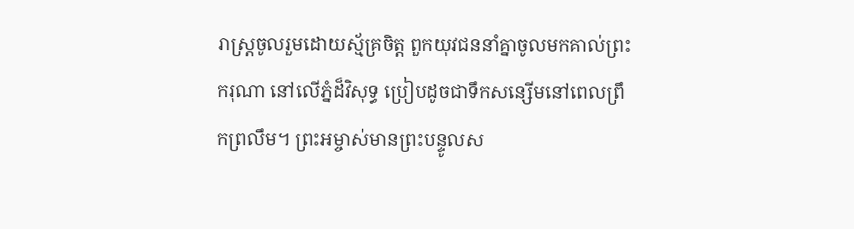រាស្ត្រចូលរួមដោយស្ម័គ្រចិត្ត ពួកយុវជននាំគ្នាចូលមកគាល់ព្រះករុណា នៅលើភ្នំដ៏វិសុទ្ធ ប្រៀបដូចជាទឹកសន្សើមនៅពេលព្រឹកព្រលឹម។ ព្រះអម្ចាស់មានព្រះបន្ទូលស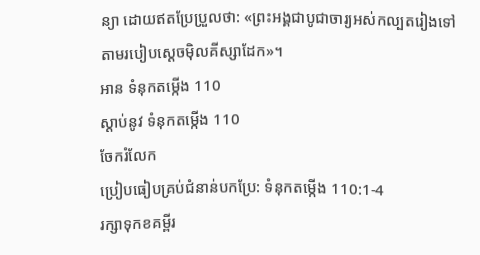ន្យា ដោយឥតប្រែប្រួលថា: «ព្រះអង្គជាបូជាចារ្យអស់កល្បតរៀងទៅ តាមរបៀបស្ដេចម៉ិលគីស្សាដែក»។
អាន ទំនុកតម្កើង 110
ស្ដាប់នូវ ទំនុកតម្កើង 110
ចែករំលែក
ប្រៀបធៀបគ្រប់ជំនាន់បកប្រែ: ទំនុកតម្កើង 110:1-4
រក្សាទុកខគម្ពីរ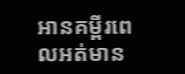អានគម្ពីរពេលអត់មាន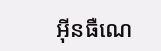អ៊ីនធឺណេ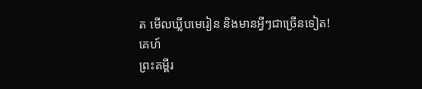ត មើលឃ្លីបមេរៀន និងមានអ្វីៗជាច្រើនទៀត!
គេហ៍
ព្រះគម្ពីរ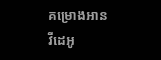គម្រោងអាន
វីដេអូ